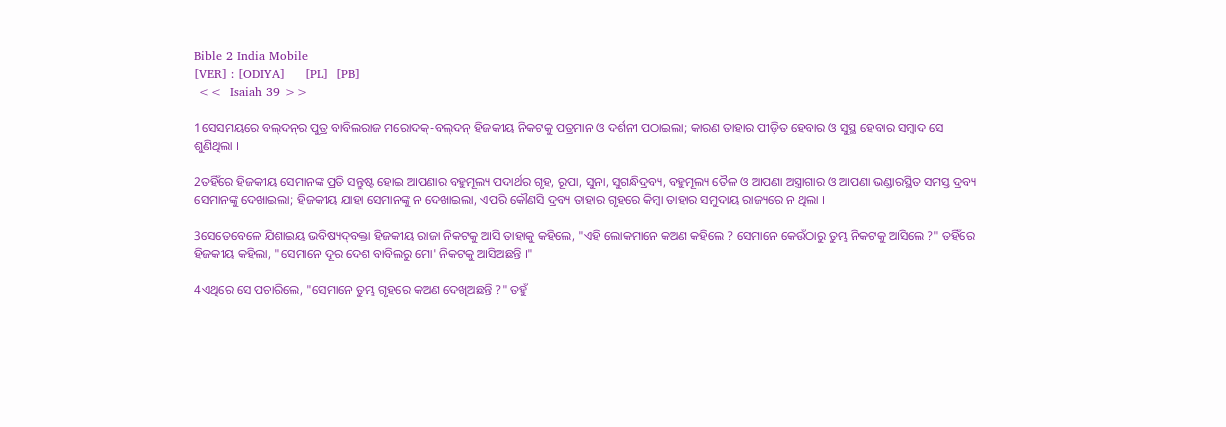Bible 2 India Mobile
[VER] : [ODIYA]     [PL]  [PB]
 <<  Isaiah 39 >>

1ସେସମୟରେ ବଲ୍‍ଦନ୍‍ର ପୁତ୍ର ବାବିଲରାଜ ମରୋଦକ୍‍-ବଲ୍‍ଦନ୍‍ ହିଜକୀୟ ନିକଟକୁ ପତ୍ରମାନ ଓ ଦର୍ଶନୀ ପଠାଇଲା; କାରଣ ତାହାର ପୀଡ଼ିତ ହେବାର ଓ ସୁସ୍ଥ ହେବାର ସମ୍ବାଦ ସେ ଶୁଣିଥିଲା ।

2ତହିଁରେ ହିଜକୀୟ ସେମାନଙ୍କ ପ୍ରତି ସନ୍ତୁଷ୍ଟ ହୋଇ ଆପଣାର ବହୁମୂଲ୍ୟ ପଦାର୍ଥର ଗୃହ, ରୂପା, ସୁନା, ସୁଗନ୍ଧିଦ୍ରବ୍ୟ, ବହୁମୂଲ୍ୟ ତୈଳ ଓ ଆପଣା ଅସ୍ତ୍ରାଗାର ଓ ଆପଣା ଭଣ୍ଡାରସ୍ଥିତ ସମସ୍ତ ଦ୍ରବ୍ୟ ସେମାନଙ୍କୁ ଦେଖାଇଲା; ହିଜକୀୟ ଯାହା ସେମାନଙ୍କୁ ନ ଦେଖାଇଲା, ଏପରି କୌଣସି ଦ୍ରବ୍ୟ ତାହାର ଗୃହରେ କିମ୍ବା ତାହାର ସମୁଦାୟ ରାଜ୍ୟରେ ନ ଥିଲା ।

3ସେତେବେଳେ ଯିଶାଇୟ ଭବିଷ୍ୟଦ୍‍ବକ୍ତା ହିଜକୀୟ ରାଜା ନିକଟକୁ ଆସି ତାହାକୁ କହିଲେ, "ଏହି ଲୋକମାନେ କଅଣ କହିଲେ ? ସେମାନେ କେଉଁଠାରୁ ତୁମ୍ଭ ନିକଟକୁ ଆସିଲେ ?" ତହିଁରେ ହିଜକୀୟ କହିଲା, "ସେମାନେ ଦୂର ଦେଶ ବାବିଲରୁ ମୋ' ନିକଟକୁ ଆସିଅଛନ୍ତି ।"

4ଏଥିରେ ସେ ପଚାରିଲେ, "ସେମାନେ ତୁମ୍ଭ ଗୃହରେ କଅଣ ଦେଖିଅଛନ୍ତି ?" ତହୁଁ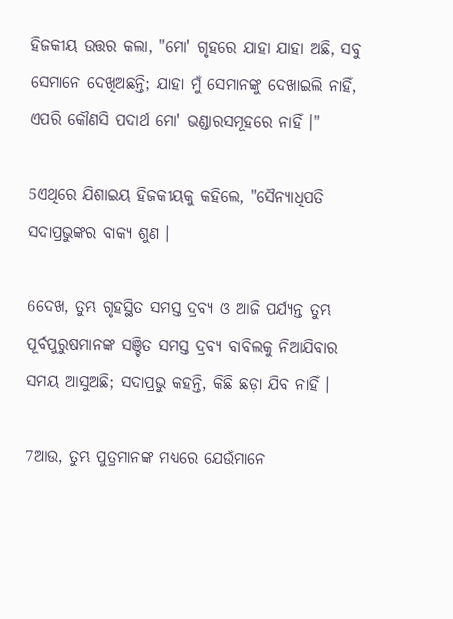ହିଜକୀୟ ଉତ୍ତର କଲା, "ମୋ' ଗୃହରେ ଯାହା ଯାହା ଅଛି, ସବୁ ସେମାନେ ଦେଖିଅଛନ୍ତି; ଯାହା ମୁଁ ସେମାନଙ୍କୁ ଦେଖାଇଲି ନାହିଁ, ଏପରି କୌଣସି ପଦାର୍ଥ ମୋ' ଭଣ୍ଡାରସମୂହରେ ନାହିଁ ।"

5ଏଥିରେ ଯିଶାଇୟ ହିଜକୀୟକୁ କହିଲେ, "ସୈନ୍ୟାଧିପତି ସଦାପ୍ରଭୁଙ୍କର ବାକ୍ୟ ଶୁଣ ।

6ଦେଖ, ତୁମ୍ଭ ଗୃହସ୍ଥିତ ସମସ୍ତ ଦ୍ରବ୍ୟ ଓ ଆଜି ପର୍ଯ୍ୟନ୍ତ ତୁମ୍ଭ ପୂର୍ବପୁରୁଷମାନଙ୍କ ସଞ୍ଚିତ ସମସ୍ତ ଦ୍ରବ୍ୟ ବାବିଲକୁ ନିଆଯିବାର ସମୟ ଆସୁଅଛି; ସଦାପ୍ରଭୁ କହନ୍ତି, କିଛି ଛଡ଼ା ଯିବ ନାହିଁ ।

7ଆଉ, ତୁମ୍ଭ ପୁତ୍ରମାନଙ୍କ ମଧ୍ୟରେ ଯେଉଁମାନେ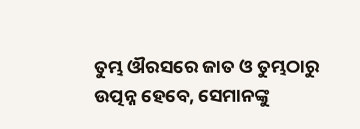ତୁମ୍ଭ ଔରସରେ ଜାତ ଓ ତୁମ୍ଭଠାରୁ ଉତ୍ପନ୍ନ ହେବେ, ସେମାନଙ୍କୁ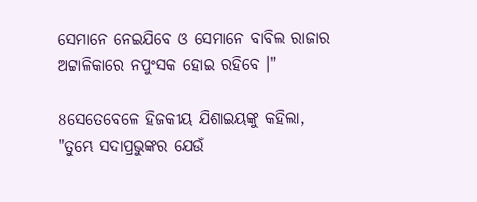ସେମାନେ ନେଇଯିବେ ଓ ସେମାନେ ବାବିଲ ରାଜାର ଅଟ୍ଟାଳିକାରେ ନପୁଂସକ ହୋଇ ରହିବେ ।"

8ସେତେବେଳେ ହିଜକୀୟ ଯିଶାଇୟଙ୍କୁ କହିଲା, "ତୁମ୍ଭେ ସଦାପ୍ରଭୁଙ୍କର ଯେଉଁ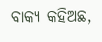ବାକ୍ୟ କହିଅଛ,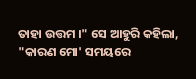ତାହା ଉତ୍ତମ ।" ସେ ଆହୁରି କହିଲା, "କାରଣ ମୋ' ସମୟରେ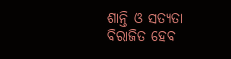ଶାନ୍ତି ଓ ସତ୍ୟତା ବିରାଜିତ ହେବ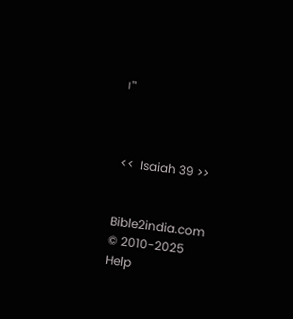।"



 <<  Isaiah 39 >>


Bible2india.com
© 2010-2025
Help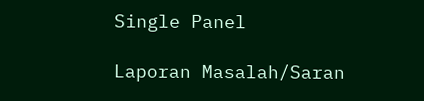Single Panel

Laporan Masalah/Saran